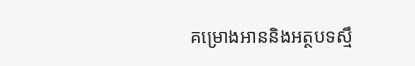គម្រោងអាននិងអត្ថបទស្មឹ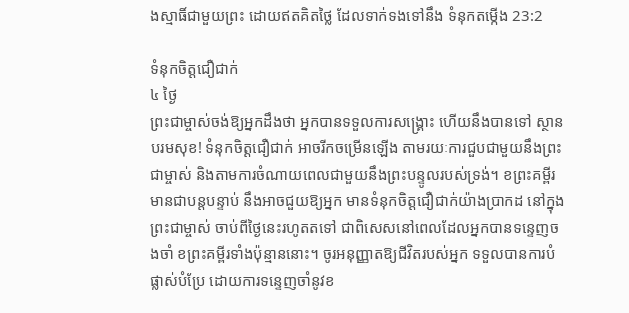ងស្មាធិ៍ជាមួយព្រះ ដោយឥតគិតថ្លៃ ដែលទាក់ទងទៅនឹង ទំនុកតម្កើង 23:2

ទំនុកចិត្ដជឿជាក់
៤ ថ្ងៃ
ព្រះជាម្ចាស់ចង់ឱ្យអ្នកដឹងថា អ្នកបានទទួលការសង្គ្រោះ ហើយនឹងបានទៅ ស្ថានបរមសុខ! ទំនុកចិត្ដជឿជាក់ អាចរីកចម្រើនឡើង តាមរយៈការជួបជាមួយនឹងព្រះជាម្ចាស់ និងតាមការចំណាយពេលជាមួយនឹងព្រះបន្ទូលរបស់ទ្រង់។ ខព្រះគម្ពីរមានជាបន្តបន្ទាប់ នឹងអាចជួយឱ្យអ្នក មានទំនុកចិត្ដជឿជាក់យ៉ាងប្រាកដ នៅក្នុងព្រះជាម្ចាស់ ចាប់ពីថ្ងៃនេះរហូតតទៅ ជាពិសេសនៅពេលដែលអ្នកបានទន្ទេញចងចាំ ខព្រះគម្ពីរទាំងប៉ុន្មាននោះ។ ចូរអនុញ្ញាតឱ្យជីវិតរបស់អ្នក ទទួលបានការបំផ្លាស់បំប្រែ ដោយការទន្ទេញចាំនូវខ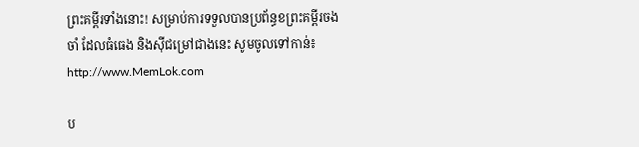ព្រះគម្ពីរទាំងនោះ! សម្រាប់ការទទួលបានប្រព័ន្ធខព្រះគម្ពីរចងចាំ ដែលធំធេង និងស៊ីជម្រៅជាងនេះ សូមចូលទៅកាន់៖ http://www.MemLok.com

ប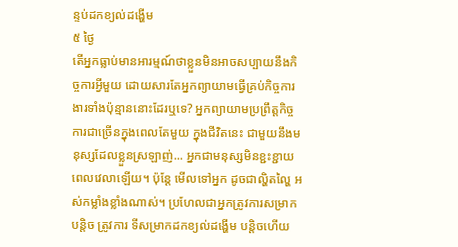ន្ទប់ដកខ្យល់ដង្ហើម
៥ ថ្ងៃ
តើអ្នកធ្លាប់មានអារម្មណ៍ថាខ្លួនមិនអាចសប្បាយនឹងកិច្ចការអ្វីមួយ ដោយសារតែអ្នកព្យាយាមធ្វើគ្រប់កិច្ចការងារទាំងប៉ុន្មាននោះដែរឬទេ? អ្នកព្យាយាមប្រព្រឹត្ដកិច្ចការជាច្រើនក្នុងពេលតែមួយ ក្នុងជីវិតនេះ ជាមួយនឹងមនុស្សដែលខ្លួនស្រឡាញ់... អ្នកជាមនុស្សមិនខ្ជះខ្ជាយពេលវេលាឡើយ។ ប៉ុន្តែ មើលទៅអ្នក ដូចជាល្ហិតល្ហៃ អស់កម្លាំងខ្លាំងណាស់។ ប្រហែលជាអ្នកត្រូវការសម្រាកបន្តិច ត្រូវការ ទីសម្រាកដកខ្យល់ដង្ហើម បន្តិចហើយ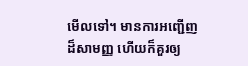មើលទៅ។ មានការអញ្ជើញដ៏សាមញ្ញ ហើយក៏គួរឲ្យ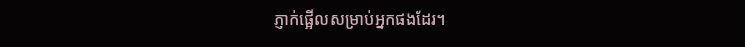ភ្ញាក់ផ្អើលសម្រាប់អ្នកផងដែរ។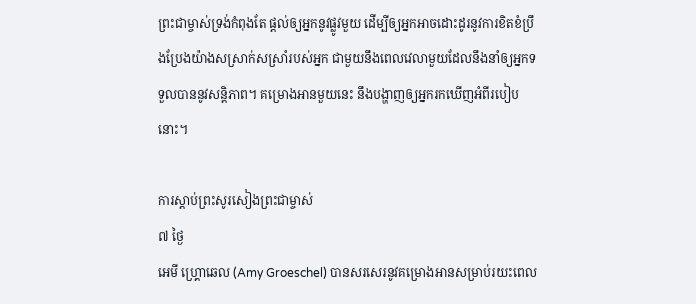ព្រះជាម្ចាស់ទ្រង់កំពុងតែ ផ្ដល់ឲ្យអ្នកនូវផ្លូវមួយ ដើម្បីឲ្យអ្នកអាចដោះដូរនូវការខិតខំប្រឹងប្រែងយ៉ាងសស្រាក់សស្រាំរបស់អ្នក ជាមួយនឹងពេលវេលាមួយដែលនឹងនាំឲ្យអ្នកទទួលបាននូវសន្តិភាព។ គម្រោងអានមួយនេះ នឹងបង្ហាញឲ្យអ្នករកឃើញអំពីរបៀបនោះ។

ការស្ដាប់ព្រះសូរសៀងព្រះជាម្ចាស់
៧ ថ្ងៃ
អេមី ហ្គ្រោឆេល (Amy Groeschel) បានសរសេរនូវគម្រោងអានសម្រាប់រយះពេល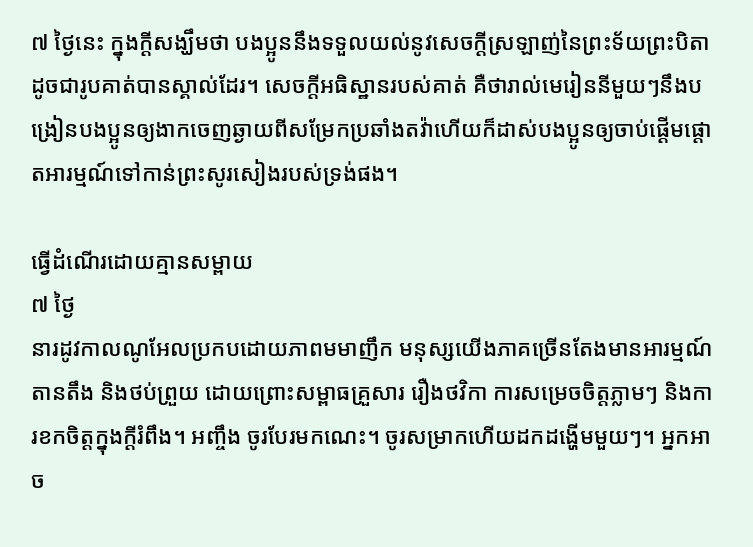៧ ថ្ងៃនេះ ក្នុងក្ដីសង្ឃឹមថា បងប្អូននឹងទទួលយល់នូវសេចក្ដីស្រឡាញ់នៃព្រះទ័យព្រះបិតាដូចជារូបគាត់បានស្គាល់ដែរ។ សេចក្ដីអធិស្ឋានរបស់គាត់ គឺថារាល់មេរៀននីមួយៗនឹងបង្រៀនបងប្អូនឲ្យងាកចេញឆ្ងាយពីសម្រែកប្រឆាំងតវ៉ាហើយក៏ដាស់បងប្អូនឲ្យចាប់ផ្ដើមផ្ដោតអារម្មណ៍ទៅកាន់ព្រះសូរសៀងរបស់ទ្រង់ផង។

ធ្វើដំណើរដោយគ្មានសម្ពាយ
៧ ថ្ងៃ
នារដូវកាលណូអែលប្រកបដោយភាពមមាញឹក មនុស្សយើងភាគច្រើនតែងមានអារម្មណ៍តានតឹង និងថប់ព្រួយ ដោយព្រោះសម្ពាធគ្រួសារ រឿងថវិកា ការសម្រេចចិត្តភ្លាមៗ និងការខកចិត្តក្នុងក្ដីរំពឹង។ អញ្ចឹង ចូរបែរមកណេះ។ ចូរសម្រាកហើយដកដង្ហើមមួយៗ។ អ្នកអាច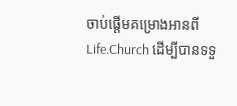ចាប់ផ្ដើមគម្រោងអានពី Life.Church ដើម្បីបានទទួ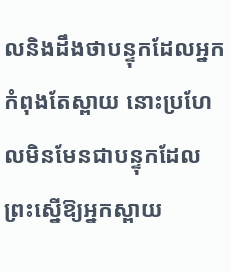លនិងដឹងថាបន្ទុកដែលអ្នកកំពុងតែស្ពាយ នោះប្រហែលមិនមែនជាបន្ទុកដែលព្រះស្នើឱ្យអ្នកស្ពាយ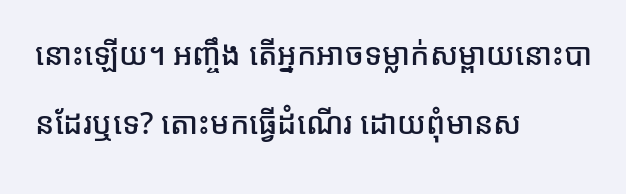នោះឡើយ។ អញ្ចឹង តើអ្នកអាចទម្លាក់សម្ពាយនោះបានដែរឬទេ? តោះមកធ្វើដំណើរ ដោយពុំមានស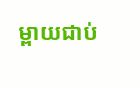ម្ពាយជាប់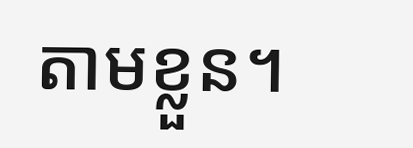តាមខ្លួន។